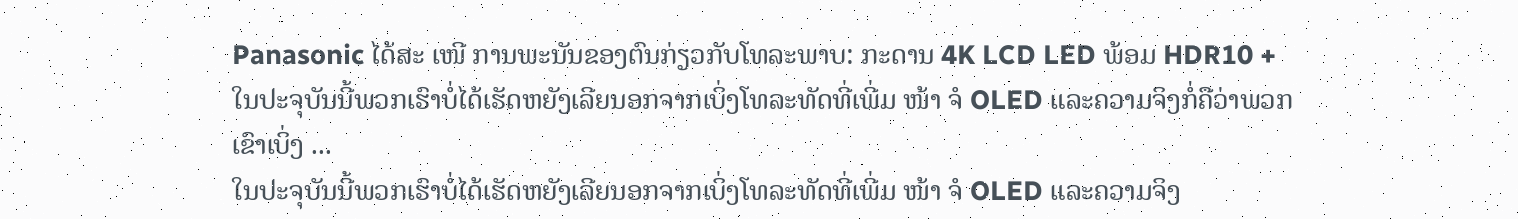Panasonic ໄດ້ສະ ເໜີ ການພະນັນຂອງຕົນກ່ຽວກັບໂທລະພາບ: ກະດານ 4K LCD LED ພ້ອມ HDR10 +
ໃນປະຈຸບັນນີ້ພວກເຮົາບໍ່ໄດ້ເຮັດຫຍັງເລີຍນອກຈາກເບິ່ງໂທລະທັດທີ່ເພີ່ມ ໜ້າ ຈໍ OLED ແລະຄວາມຈິງກໍ່ຄືວ່າພວກເຂົາເບິ່ງ ...
ໃນປະຈຸບັນນີ້ພວກເຮົາບໍ່ໄດ້ເຮັດຫຍັງເລີຍນອກຈາກເບິ່ງໂທລະທັດທີ່ເພີ່ມ ໜ້າ ຈໍ OLED ແລະຄວາມຈິງ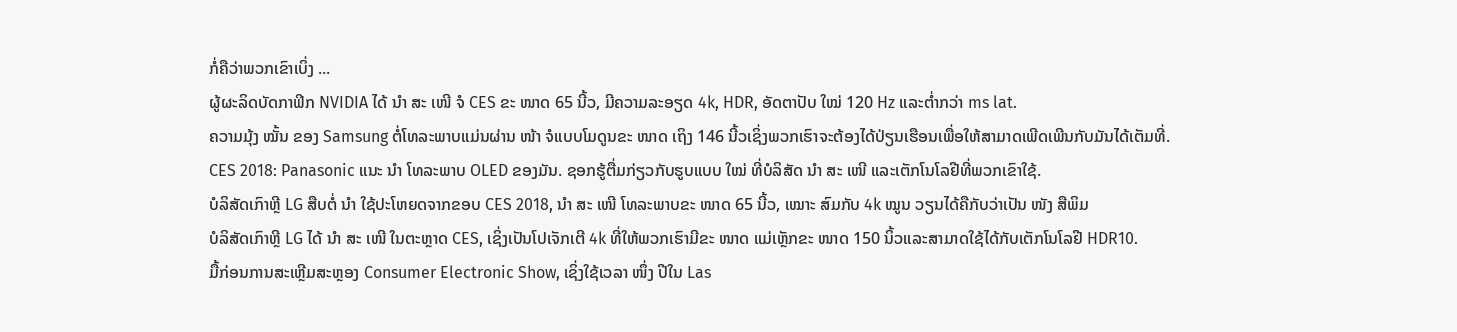ກໍ່ຄືວ່າພວກເຂົາເບິ່ງ ...
ຜູ້ຜະລິດບັດກາຟິກ NVIDIA ໄດ້ ນຳ ສະ ເໜີ ຈໍ CES ຂະ ໜາດ 65 ນີ້ວ, ມີຄວາມລະອຽດ 4k, HDR, ອັດຕາປັບ ໃໝ່ 120 Hz ແລະຕໍ່າກວ່າ ms lat.
ຄວາມມຸ້ງ ໝັ້ນ ຂອງ Samsung ຕໍ່ໂທລະພາບແມ່ນຜ່ານ ໜ້າ ຈໍແບບໂມດູນຂະ ໜາດ ເຖິງ 146 ນີ້ວເຊິ່ງພວກເຮົາຈະຕ້ອງໄດ້ປ່ຽນເຮືອນເພື່ອໃຫ້ສາມາດເພີດເພີນກັບມັນໄດ້ເຕັມທີ່.
CES 2018: Panasonic ແນະ ນຳ ໂທລະພາບ OLED ຂອງມັນ. ຊອກຮູ້ຕື່ມກ່ຽວກັບຮູບແບບ ໃໝ່ ທີ່ບໍລິສັດ ນຳ ສະ ເໜີ ແລະເຕັກໂນໂລຢີທີ່ພວກເຂົາໃຊ້.
ບໍລິສັດເກົາຫຼີ LG ສືບຕໍ່ ນຳ ໃຊ້ປະໂຫຍດຈາກຂອບ CES 2018, ນຳ ສະ ເໜີ ໂທລະພາບຂະ ໜາດ 65 ນີ້ວ, ເໝາະ ສົມກັບ 4k ໝູນ ວຽນໄດ້ຄືກັບວ່າເປັນ ໜັງ ສືພິມ
ບໍລິສັດເກົາຫຼີ LG ໄດ້ ນຳ ສະ ເໜີ ໃນຕະຫຼາດ CES, ເຊິ່ງເປັນໂປເຈັກເຕີ 4k ທີ່ໃຫ້ພວກເຮົາມີຂະ ໜາດ ແມ່ເຫຼັກຂະ ໜາດ 150 ນິ້ວແລະສາມາດໃຊ້ໄດ້ກັບເຕັກໂນໂລຢີ HDR10.
ມື້ກ່ອນການສະເຫຼີມສະຫຼອງ Consumer Electronic Show, ເຊິ່ງໃຊ້ເວລາ ໜຶ່ງ ປີໃນ Las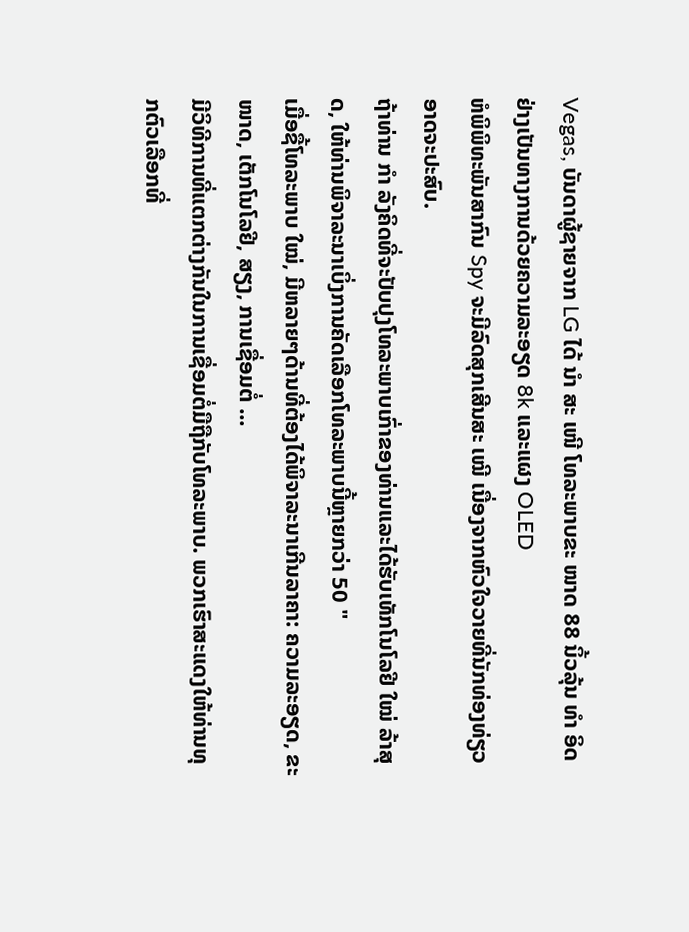Vegas, ບັນດາຜູ້ຊາຍຈາກ LG ໄດ້ ນຳ ສະ ເໜີ ໂທລະພາບຂະ ໜາດ 88 ນິ້ວລຸ້ນ ທຳ ອິດຢ່າງເປັນທາງການດ້ວຍຄວາມລະອຽດ 8k ແລະແຜງ OLED
ຫໍພິພິທະພັນສາກົນ Spy ຈະມີລົດສຸກເສີນສະ ເໝີ ເນື່ອງຈາກຫົວໃຈວາຍທີ່ນັກທ່ອງທ່ຽວອາດຈະປະສົບ.
ຖ້າທ່ານ ກຳ ລັງຄິດທີ່ຈະປັບປຸງໂທລະພາບເກົ່າຂອງທ່ານແລະໄດ້ຮັບເທັກໂນໂລຢີ ໃໝ່ ລ້າສຸດ, ໃຫ້ທ່ານພິຈາລະນາເບິ່ງການຄັດເລືອກໂທລະພາບນີ້ຫຼາຍກວ່າ 50 "
ເມື່ອຊື້ໂທລະພາບ ໃໝ່, ມີຫລາຍໆດ້ານທີ່ຕ້ອງໄດ້ພິຈາລະນາເກີນລາຄາ: ຄວາມລະອຽດ, ຂະ ໜາດ, ເຕັກໂນໂລຢີ, ສຽງ, ການເຊື່ອມຕໍ່ ...
ມີວິທີການທີ່ແຕກຕ່າງກັນໃນການເຊື່ອມຕໍ່ມືຖືກັບໂທລະພາບ. ພວກເຮົາສະແດງໃຫ້ທ່ານທຸກຕົວເລືອກທີ່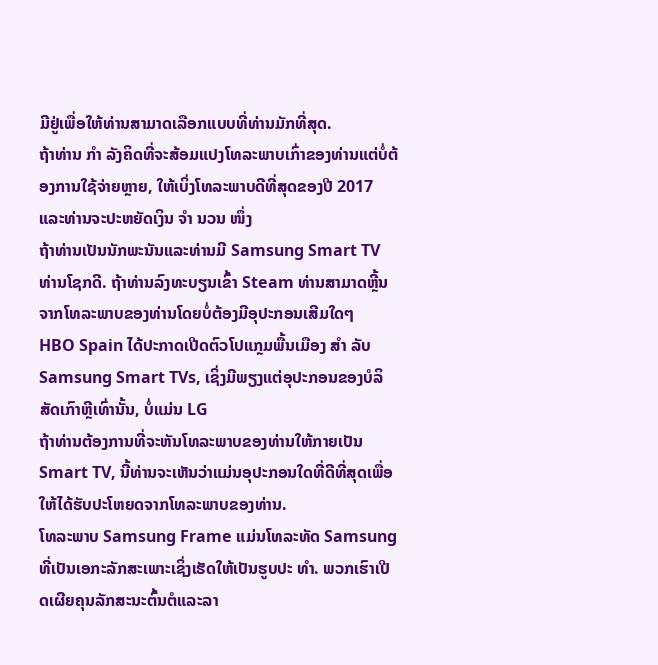ມີຢູ່ເພື່ອໃຫ້ທ່ານສາມາດເລືອກແບບທີ່ທ່ານມັກທີ່ສຸດ.
ຖ້າທ່ານ ກຳ ລັງຄິດທີ່ຈະສ້ອມແປງໂທລະພາບເກົ່າຂອງທ່ານແຕ່ບໍ່ຕ້ອງການໃຊ້ຈ່າຍຫຼາຍ, ໃຫ້ເບິ່ງໂທລະພາບດີທີ່ສຸດຂອງປີ 2017 ແລະທ່ານຈະປະຫຍັດເງິນ ຈຳ ນວນ ໜຶ່ງ
ຖ້າທ່ານເປັນນັກພະນັນແລະທ່ານມີ Samsung Smart TV ທ່ານໂຊກດີ. ຖ້າທ່ານລົງທະບຽນເຂົ້າ Steam ທ່ານສາມາດຫຼີ້ນຈາກໂທລະພາບຂອງທ່ານໂດຍບໍ່ຕ້ອງມີອຸປະກອນເສີມໃດໆ
HBO Spain ໄດ້ປະກາດເປີດຕົວໂປແກຼມພື້ນເມືອງ ສຳ ລັບ Samsung Smart TVs, ເຊິ່ງມີພຽງແຕ່ອຸປະກອນຂອງບໍລິສັດເກົາຫຼີເທົ່ານັ້ນ, ບໍ່ແມ່ນ LG
ຖ້າທ່ານຕ້ອງການທີ່ຈະຫັນໂທລະພາບຂອງທ່ານໃຫ້ກາຍເປັນ Smart TV, ນີ້ທ່ານຈະເຫັນວ່າແມ່ນອຸປະກອນໃດທີ່ດີທີ່ສຸດເພື່ອໃຫ້ໄດ້ຮັບປະໂຫຍດຈາກໂທລະພາບຂອງທ່ານ.
ໂທລະພາບ Samsung Frame ແມ່ນໂທລະທັດ Samsung ທີ່ເປັນເອກະລັກສະເພາະເຊິ່ງເຮັດໃຫ້ເປັນຮູບປະ ທຳ. ພວກເຮົາເປີດເຜີຍຄຸນລັກສະນະຕົ້ນຕໍແລະລາ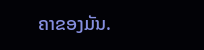ຄາຂອງມັນ.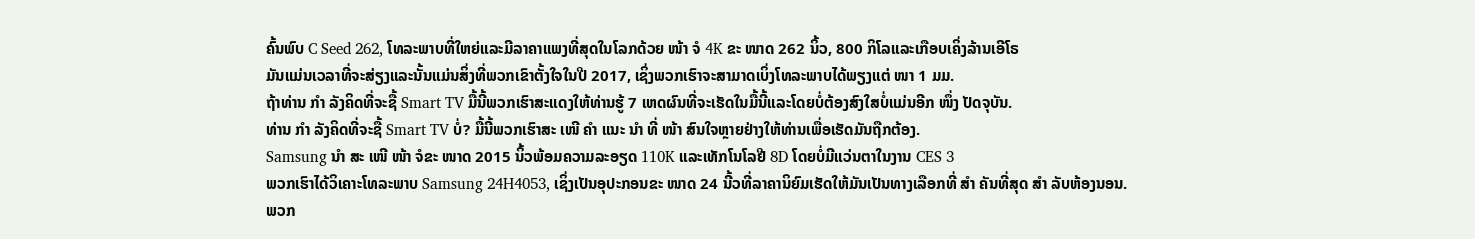ຄົ້ນພົບ C Seed 262, ໂທລະພາບທີ່ໃຫຍ່ແລະມີລາຄາແພງທີ່ສຸດໃນໂລກດ້ວຍ ໜ້າ ຈໍ 4K ຂະ ໜາດ 262 ນິ້ວ, 800 ກິໂລແລະເກືອບເຄິ່ງລ້ານເອີໂຣ
ມັນແມ່ນເວລາທີ່ຈະສ່ຽງແລະນັ້ນແມ່ນສິ່ງທີ່ພວກເຂົາຕັ້ງໃຈໃນປີ 2017, ເຊິ່ງພວກເຮົາຈະສາມາດເບິ່ງໂທລະພາບໄດ້ພຽງແຕ່ ໜາ 1 ມມ.
ຖ້າທ່ານ ກຳ ລັງຄິດທີ່ຈະຊື້ Smart TV ມື້ນີ້ພວກເຮົາສະແດງໃຫ້ທ່ານຮູ້ 7 ເຫດຜົນທີ່ຈະເຮັດໃນມື້ນີ້ແລະໂດຍບໍ່ຕ້ອງສົງໃສບໍ່ແມ່ນອີກ ໜຶ່ງ ປັດຈຸບັນ.
ທ່ານ ກຳ ລັງຄິດທີ່ຈະຊື້ Smart TV ບໍ່? ມື້ນີ້ພວກເຮົາສະ ເໜີ ຄຳ ແນະ ນຳ ທີ່ ໜ້າ ສົນໃຈຫຼາຍຢ່າງໃຫ້ທ່ານເພື່ອເຮັດມັນຖືກຕ້ອງ.
Samsung ນຳ ສະ ເໜີ ໜ້າ ຈໍຂະ ໜາດ 2015 ນິ້ວພ້ອມຄວາມລະອຽດ 110K ແລະເທັກໂນໂລຢີ 8D ໂດຍບໍ່ມີແວ່ນຕາໃນງານ CES 3
ພວກເຮົາໄດ້ວິເຄາະໂທລະພາບ Samsung 24H4053, ເຊິ່ງເປັນອຸປະກອນຂະ ໜາດ 24 ນີ້ວທີ່ລາຄານິຍົມເຮັດໃຫ້ມັນເປັນທາງເລືອກທີ່ ສຳ ຄັນທີ່ສຸດ ສຳ ລັບຫ້ອງນອນ.
ພວກ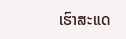ເຮົາສະແດ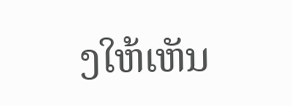ງໃຫ້ເຫັນ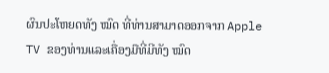ຜົນປະໂຫຍດທັງ ໝົດ ທີ່ທ່ານສາມາດອອກຈາກ Apple TV ຂອງທ່ານແລະເຄື່ອງມືທີ່ມີທັງ ໝົດ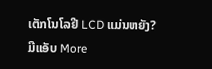ເຕັກໂນໂລຢີ LCD ແມ່ນຫຍັງ?
ມີແອັບ More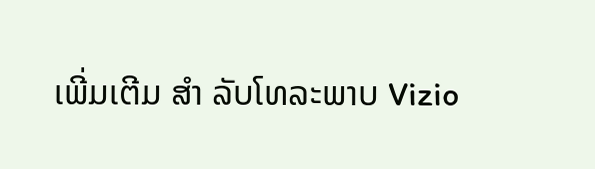ເພີ່ມເຕີມ ສຳ ລັບໂທລະພາບ Vizio